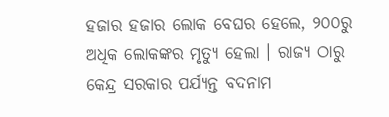ହଜାର ହଜାର ଲୋକ ବେଘର ହେଲେ, ୨୦୦ରୁ ଅଧିକ ଲୋକଙ୍କର ମୃତ୍ୟୁ ହେଲା । ରାଜ୍ୟ ଠାରୁ କେନ୍ଦ୍ର ସରକାର ପର୍ଯ୍ୟନ୍ତ ବଦନାମ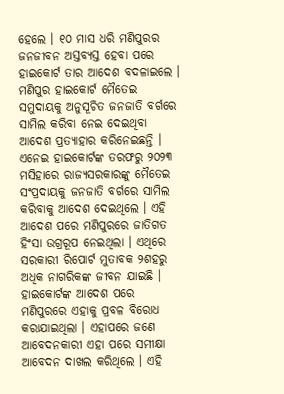ହେଲେ । ୧୦ ମାସ ଧରି ମଣିପୁରର ଜନଜୀବନ ଅସ୍ତବ୍ୟସ୍ତ ହେବା ପରେ ହାଇକୋର୍ଟ ତାର ଆଦେଶ ବଦଳାଇଲେ । ମଣିପୁର ହାଇକୋର୍ଟ ମୈତେଇ ସମୁଦାୟକୁ ଅନୁସୂଚିତ ଜନଜାତି ବର୍ଗରେ ସାମିଲ କରିବା ନେଇ ଦେଇଥିବା ଆଦେଶ ପ୍ରତ୍ୟାହାର କରିନେଇଛନ୍ତି । ଏନେଇ ହାଇକୋର୍ଟଙ୍କ ତରଫରୁ ୨୦୨୩ ମସିହାରେ ରାଜ୍ୟସରକାରଙ୍କୁ ମୈତେଇ ସଂପ୍ରଦାୟକୁ ଜନଜାତି ବର୍ଗରେ ସାମିଲ କରିବାକୁ ଆଦେଶ ଦେଇଥିଲେ । ଏହି ଆଦେଶ ପରେ ମଣିପୁରରେ ଜାତିଗତ ହିଂସା ଉଗ୍ରରୂପ ନେଇଥିଲା । ଏଥିରେ ସରକାରୀ ରିପୋର୍ଟ ମୁତାବକ ୨ଶହରୁ ଅଧିକ ନାଗରିକଙ୍କ ଜୀବନ ଯାଇଛି । ହାଇକୋର୍ଟଙ୍କ ଆଦେଶ ପରେ ମଣିପୁରରେ ଏହାକୁ ପ୍ରବଳ ବିରୋଧ କରାଯାଇଥିଲା । ଏହାପରେ ଜଣେ ଆବେଦନକାରୀ ଏହା ପରେ ସମୀକ୍ଷା ଆବେଦନ ଦାଖଲ କରିଥିଲେ । ଏହି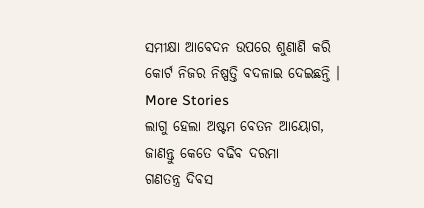ସମୀକ୍ଷା ଆବେଦନ ଉପରେ ଶୁଣାଣି କରି କୋର୍ଟ ନିଜର ନିଷ୍ପତ୍ତି ବଦଳାଇ ଦେଇଛନ୍ତି ।
More Stories
ଲାଗୁ ହେଲା ଅଷ୍ଟମ ବେତନ ଆୟୋଗ, ଜାଣନ୍ତୁ କେତେ ବଢିବ ଦରମା
ଗଣତନ୍ତ୍ର ଦିବସ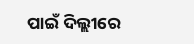ପାଇଁ ଦିଲ୍ଲୀରେ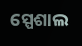ସ୍ପେଶାଲ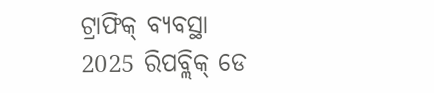ଟ୍ରାଫିକ୍ ବ୍ୟବସ୍ଥା
2025 ରିପବ୍ଲିକ୍ ଡେ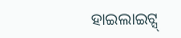ହାଇଲାଇଟ୍ସ୍